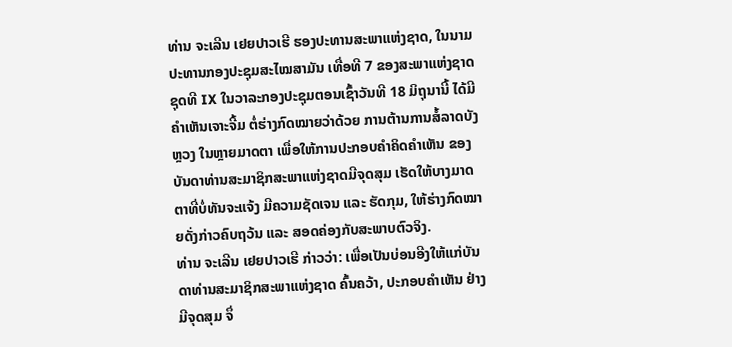ທ່ານ ຈະເລີນ ເຢຍປາວເຮີ ຮອງປະທານສະພາແຫ່ງຊາດ, ໃນນາມປະທານກອງປະຊຸມສະໄໝສາມັນ ເທື່ອທີ 7 ຂອງສະພາແຫ່ງຊາດ ຊຸດທີ IX ໃນວາລະກອງປະຊຸມຕອນເຊົ້າວັນທີ 18 ມິຖຸນານີ້ ໄດ້ມີຄໍາເຫັນເຈາະຈີ້ມ ຕໍ່ຮ່າງກົດໝາຍວ່າດ້ວຍ ການຕ້ານການສໍ້ລາດບັງຫຼວງ ໃນຫຼາຍມາດຕາ ເພື່ອໃຫ້ການປະກອບຄໍາຄິດຄໍາເຫັນ ຂອງບັນດາທ່ານສະມາຊິກສະພາແຫ່ງຊາດມີຈຸດສຸມ ເຮັດໃຫ້ບາງມາດຕາທີ່ບໍ່ທັນຈະແຈ້ງ ມີຄວາມຊັດເຈນ ແລະ ຮັດກຸມ, ໃຫ້ຮ່າງກົດໝາຍດັ່ງກ່າວຄົບຖວ້ນ ແລະ ສອດຄ່ອງກັບສະພາບຕົວຈິງ.
ທ່ານ ຈະເລີນ ເຢຍປາວເຮີ ກ່າວວ່າ: ເພື່ອເປັນບ່ອນອີງໃຫ້ແກ່ບັນດາທ່ານສະມາຊິກສະພາແຫ່ງຊາດ ຄົ້ນຄວ້າ, ປະກອບຄໍາເຫັນ ຢ່າງມີຈຸດສຸມ ຈຶ່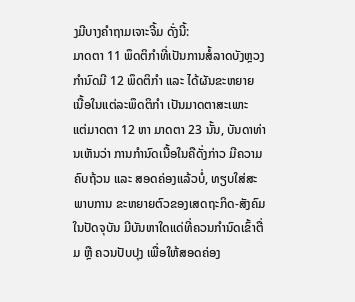ງມີບາງຄໍາຖາມເຈາະຈີ້ມ ດັ່ງນີ້:
ມາດຕາ 11 ພຶດຕິກໍາທີ່ເປັນການສໍ້ລາດບັງຫຼວງ ກໍານົດມີ 12 ພຶດຕິກໍາ ແລະ ໄດ້ຜັນຂະຫຍາຍ ເນື້ອໃນແຕ່ລະພຶດຕິກໍາ ເປັນມາດຕາສະເພາະ ແຕ່ມາດຕາ 12 ຫາ ມາດຕາ 23 ນັ້ນ, ບັນດາທ່ານເຫັນວ່າ ການກໍານົດເນື້ອໃນຄືດັ່ງກ່າວ ມີຄວາມຄົບຖ້ວນ ແລະ ສອດຄ່ອງແລ້ວບໍ່, ທຽບໃສ່ສະພາບການ ຂະຫຍາຍຕົວຂອງເສດຖະກິດ-ສັງຄົມໃນປັດຈຸບັນ ມີບັນຫາໃດແດ່ທີ່ຄວນກໍານົດເຂົ້າຕື່ມ ຫຼື ຄວນປັບປຸງ ເພື່ອໃຫ້ສອດຄ່ອງ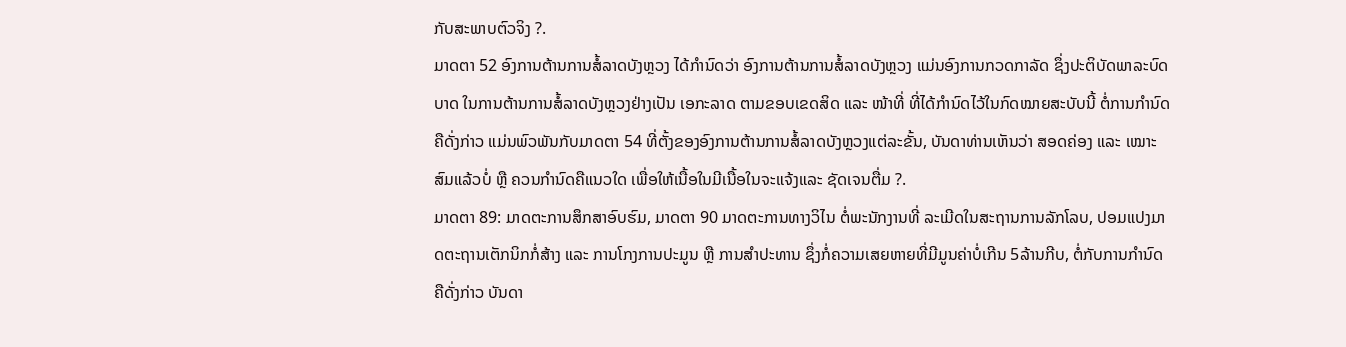ກັບສະພາບຕົວຈິງ ?.
ມາດຕາ 52 ອົງການຕ້ານການສໍ້ລາດບັງຫຼວງ ໄດ້ກໍານົດວ່າ ອົງການຕ້ານການສໍ້ລາດບັງຫຼວງ ແມ່ນອົງການກວດກາລັດ ຊຶ່ງປະຕິບັດພາລະບົດບາດ ໃນການຕ້ານການສໍ້ລາດບັງຫຼວງຢ່າງເປັນ ເອກະລາດ ຕາມຂອບເຂດສິດ ແລະ ໜ້າທີ່ ທີ່ໄດ້ກໍານົດໄວ້ໃນກົດໝາຍສະບັບນີ້ ຕໍ່ການກໍານົດຄືດັ່ງກ່າວ ແມ່ນພົວພັນກັບມາດຕາ 54 ທີ່ຕັ້ງຂອງອົງການຕ້ານການສໍ້ລາດບັງຫຼວງແຕ່ລະຂັ້ນ, ບັນດາທ່ານເຫັນວ່າ ສອດຄ່ອງ ແລະ ເໝາະສົມແລ້ວບໍ່ ຫຼື ຄວນກໍານົດຄືແນວໃດ ເພື່ອໃຫ້ເນື້ອໃນມີເນື້ອໃນຈະແຈ້ງແລະ ຊັດເຈນຕື່ມ ?.
ມາດຕາ 89: ມາດຕະການສຶກສາອົບຮົມ, ມາດຕາ 90 ມາດຕະການທາງວິໄນ ຕໍ່ພະນັກງານທີ່ ລະເມີດໃນສະຖານການລັກໂລບ, ປອມແປງມາດຕະຖານເຕັກນິກກໍ່ສ້າງ ແລະ ການໂກງການປະມູນ ຫຼື ການສໍາປະທານ ຊຶ່ງກໍ່ຄວາມເສຍຫາຍທີ່ມີມູນຄ່າບໍ່ເກີນ 5ລ້ານກີບ, ຕໍ່ກັບການກໍານົດຄືດັ່ງກ່າວ ບັນດາ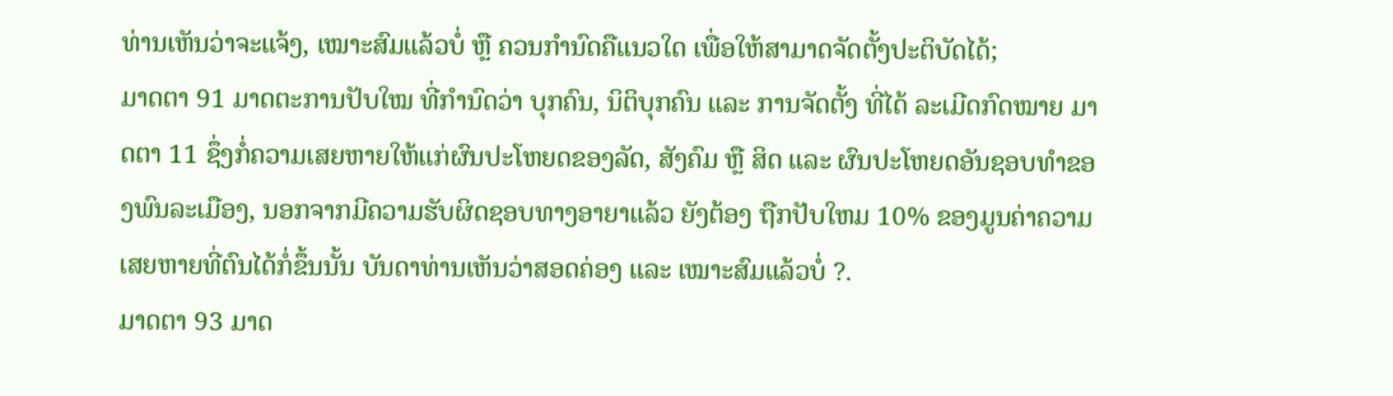ທ່ານເຫັນວ່າຈະແຈ້ງ, ເໝາະສົມແລ້ວບໍ່ ຫຼື ຄວນກໍານົດຄືແນວໃດ ເພື່ອໃຫ້ສາມາດຈັດຕັ້ງປະຕິບັດໄດ້;
ມາດຕາ 91 ມາດຕະການປັບໃໝ ທີ່ກໍານົດວ່າ ບຸກຄົນ, ນິຕິບຸກຄົນ ແລະ ການຈັດຕັ້ງ ທີ່ໄດ້ ລະເມີດກົດໝາຍ ມາດຕາ 11 ຊຶ່ງກໍ່ຄວາມເສຍຫາຍໃຫ້ແກ່ຜົນປະໂຫຍດຂອງລັດ, ສັງຄົມ ຫຼື ສິດ ແລະ ຜົນປະໂຫຍດອັນຊອບທໍາຂອງພົນລະເມືອງ, ນອກຈາກມີຄວາມຮັບຜິດຊອບທາງອາຍາແລ້ວ ຍັງຕ້ອງ ຖືກປັບໃຫມ 10% ຂອງມູນຄ່າຄວາມເສຍຫາຍທີ່ຕົນໄດ້ກໍ່ຂຶ້ນນັ້ນ ບັນດາທ່ານເຫັນວ່າສອດຄ່ອງ ແລະ ເໝາະສົມແລ້ວບໍ່ ?.
ມາດຕາ 93 ມາດ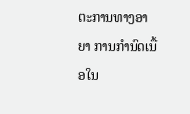ຕະການທາງອາຍາ ການກໍານົດເນື້ອໃນ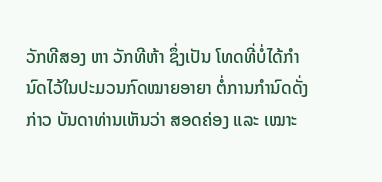ວັກທີສອງ ຫາ ວັກທີຫ້າ ຊຶ່ງເປັນ ໂທດທີ່ບໍ່ໄດ້ກໍານົດໄວ້ໃນປະມວນກົດໝາຍອາຍາ ຕໍ່ການກໍານົດດັ່ງກ່າວ ບັນດາທ່ານເຫັນວ່າ ສອດຄ່ອງ ແລະ ເໝາະ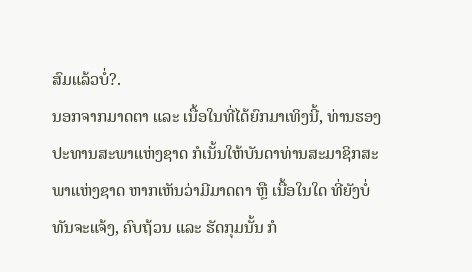ສົມແລ້ວບໍ່?.
ນອກຈາກມາດຕາ ແລະ ເນື້ອໃນທີ່ໄດ້ຍົກມາເທິງນີ້, ທ່ານຮອງປະທານສະພາແຫ່ງຊາດ ກໍເນັ້ນໃຫ້ບັນດາທ່ານສະມາຊິກສະພາແຫ່ງຊາດ ຫາກເຫັນວ່າມີມາດຕາ ຫຼື ເນື້ອໃນໃດ ທີ່ຍັງບໍ່ທັນຈະແຈ້ງ, ຄົບຖ້ວນ ແລະ ຮັດກຸມນັ້ນ ກໍ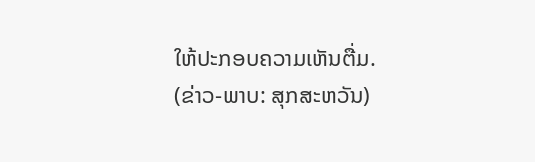ໃຫ້ປະກອບຄວາມເຫັນຕື່ມ.
(ຂ່າວ-ພາບ: ສຸກສະຫວັນ)